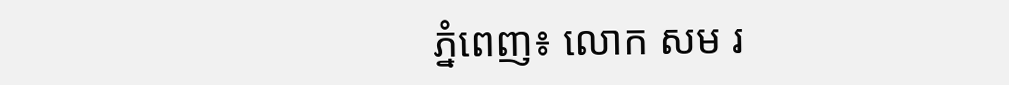ភ្នំពេញ៖ លោក សម រ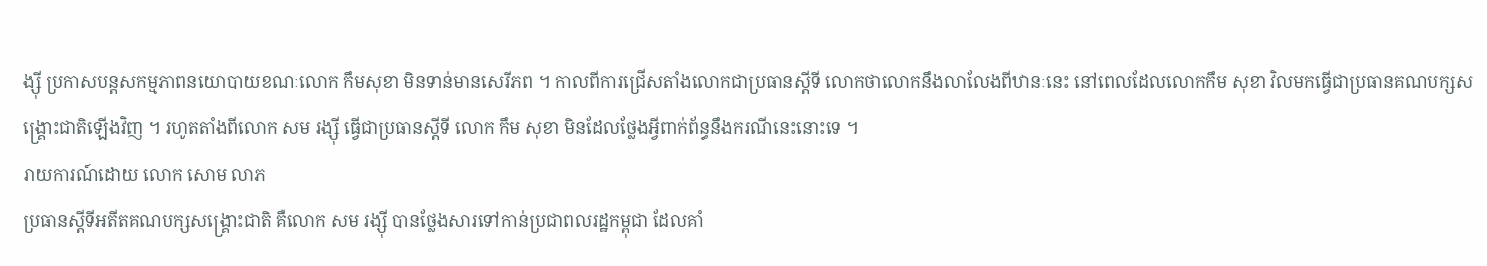ង្ស៊ី ប្រកាសបន្តសកម្មភាពនយោបាយខណៈលោក កឹមសុខា មិនទាន់មានសេរីភព ។ កាលពីការជ្រើសតាំងលោកជាប្រធានស្ដីទី លោកថាលោកនឹងលាលែងពីឋានៈនេះ នៅពេលដែលលោកកឹម សុខា វិលមកធ្វើជាប្រធានគណបក្សសង្គ្រោះជាតិឡើងវិញ ។ រហូតតាំងពីលោក សម រង្ស៊ី ធ្វើជាប្រធានស្ដីទី លោក កឹម សុខា មិនដែលថ្លែងអ្វីពាក់ព័ន្ធនឹងករណីនេះនោះទេ ។
រាយការណ៍ដោយ លោក សោម លាភ
ប្រធានស្ដីទីអតីតគណបក្សសង្គ្រោះជាតិ គឺលោក សម រង្ស៊ី បានថ្លែងសារទៅកាន់ប្រជាពលរដ្ឋកម្ពុជា ដែលគាំ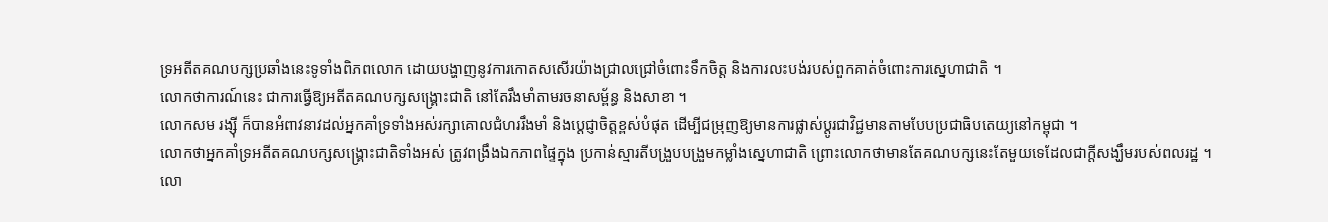ទ្រអតីតគណបក្សប្រឆាំងនេះទូទាំងពិភពលោក ដោយបង្ហាញនូវការកោតសសើរយ៉ាងជ្រាលជ្រៅចំពោះទឹកចិត្ត និងការលះបង់របស់ពួកគាត់ចំពោះការស្នេហាជាតិ ។
លោកថាការណ៍នេះ ជាការធ្វើឱ្យអតីតគណបក្សសង្គ្រោះជាតិ នៅតែរឹងមាំតាមរចនាសម្ព័ន្ធ និងសាខា ។
លោកសម រង្ស៊ី ក៏បានអំពាវនាវដល់អ្នកគាំទ្រទាំងអស់រក្សាគោលជំហររឹងមាំ និងប្ដេជ្ញាចិត្តខ្ពស់បំផុត ដើម្បីជម្រុញឱ្យមានការផ្លាស់ប្ដូរជាវិជ្ជមានតាមបែបប្រជាធិបតេយ្យនៅកម្ពុជា ។
លោកថាអ្នកគាំទ្រអតីតគណបក្សសង្គ្រោះជាតិទាំងអស់ ត្រូវពង្រឹងឯកភាពផ្ទៃក្នុង ប្រកាន់ស្មារតីបង្រួបបង្រួមកម្លាំងស្នេហាជាតិ ព្រោះលោកថាមានតែគណបក្សនេះតែមួយទេដែលជាក្ដីសង្ឃឹមរបស់ពលរដ្ឋ ។
លោ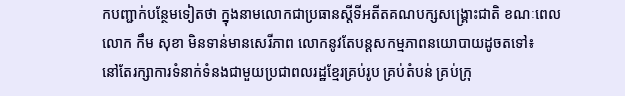កបញ្ជាក់បន្ថែមទៀតថា ក្នុងនាមលោកជាប្រធានស្ដីទីអតីតគណបក្សសង្គ្រោះជាតិ ខណៈពេលលោក កឹម សុខា មិនទាន់មានសេរីភាព លោកនូវតែបន្តសកម្មភាពនយោបាយដូចតទៅ៖
នៅតែរក្សាការទំនាក់ទំនងជាមួយប្រជាពលរដ្ឋខ្មែរគ្រប់រូប គ្រប់តំបន់ គ្រប់ក្រុ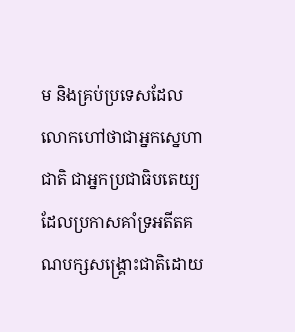ម និងគ្រប់ប្រទេសដែលលោកហៅថាជាអ្នកសេ្នហាជាតិ ជាអ្នកប្រជាធិបតេយ្យ ដែលប្រកាសគាំទ្រអតីតគណបក្សសង្គ្រោះជាតិដោយ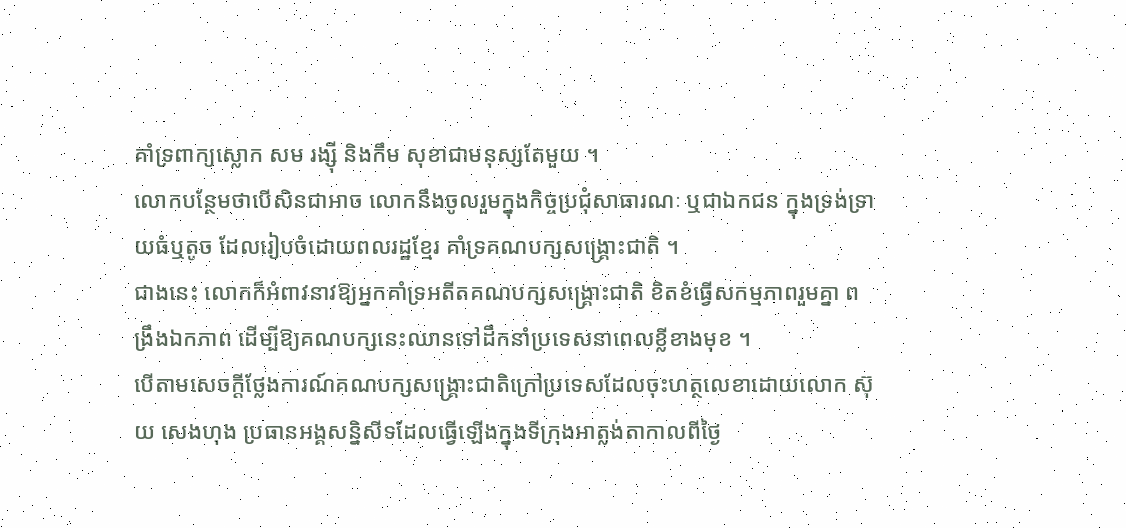គាំទ្រពាក្យស្លោក សម រង្ស៊ី និងកឹម សុខាជាមនុស្សតែមួយ ។
លោកបន្ថែមថាបើសិនជាអាច លោកនឹងចូលរួមក្នុងកិច្ចប្រជុំសាធារណៈ ឬជាឯកជន ក្នុងទ្រង់ទ្រាយធំឬតូច ដែលរៀបចំដោយពលរដ្ឋខ្មែរ គាំទ្រគណបក្សសង្គ្រោះជាតិ ។
ជាងនេះ លោកក៏អំពាវនាវឱ្យអ្នកគាំទ្រអតីតគណបក្សសង្គ្រោះជាតិ ខិតខំធ្វើសកម្មភាពរួមគ្នា ពង្រឹងឯកភាព ដើម្បីឱ្យគណបក្សនេះឈានទៅដឹកនាំប្រទេសនាពេលខ្លីខាងមុខ ។
បើតាមសេចក្ដីថ្លែងការណ៍គណបក្សសង្គ្រោះជាតិក្រៅប្រទេសដែលចុះហត្ថលេខាដោយលោក ស៊ុយ សេងហុង ប្រធានអង្គសន្និសីទដែលធ្វើឡើងក្នុងទីក្រុងអាត្លង់តាកាលពីថ្ងៃ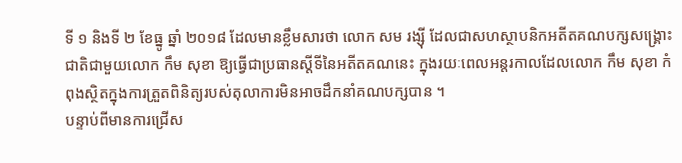ទី ១ និងទី ២ ខែធ្នូ ឆ្នាំ ២០១៨ ដែលមានខ្លឹមសារថា លោក សម រង្ស៊ី ដែលជាសហស្ថាបនិកអតីតគណបក្សសង្គ្រោះជាតិជាមួយលោក កឹម សុខា ឱ្យធ្វើជាប្រធានស្ដីទីនៃអតីតគណនេះ ក្នុងរយៈពេលអន្តរកាលដែលលោក កឹម សុខា កំពុងស្ថិតក្នុងការត្រួតពិនិត្យរបស់តុលាការមិនអាចដឹកនាំគណបក្សបាន ។
បន្ទាប់ពីមានការជ្រើស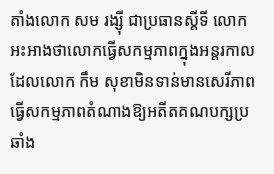តាំងលោក សម រង្ស៊ី ជាប្រធានស្ដីទី លោកអះអាងថាលោកធ្វើសកម្មភាពក្នុងអន្តរកាលដែលលោក កឹម សុខាមិនទាន់មានសេរីភាពធ្វើសកម្មភាពតំណាងឱ្យអតីតគណបក្សប្រឆាំង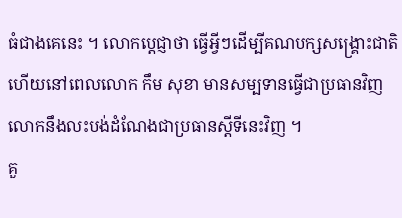ធំជាងគេនេះ ។ លោកប្ដេជ្ញាថា ធ្វើអ្វីៗដើម្បីគណបក្សសង្គ្រោះជាតិ ហើយនៅពេលលោក កឹម សុខា មានសម្បទានធ្វើជាប្រធានវិញ លោកនឹងលះបង់ដំណែងជាប្រធានស្ដីទីនេះវិញ ។
គួ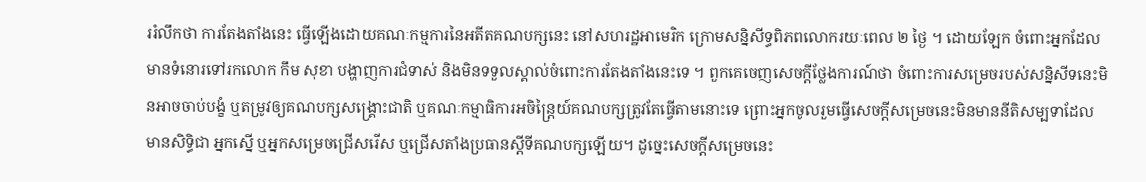ររំលឹកថា ការតែងតាំងនេះ ធ្វើឡើងដោយគណៈកម្មការនៃអតីតគណបក្សនេះ នៅសហរដ្ឋអាមេរិក ក្រោមសន្និសីទ្ធពិភពលោករយៈពេល ២ ថ្ងៃ ។ ដោយឡែក ចំពោះអ្នកដែលមានទំនោរទៅរកលោក កឹម សុខា បង្ហាញការជំទាស់ និងមិនទទួលស្គាល់ចំពោះការតែងតាំងនេះទេ ។ ពួកគេចេញសេចក្ដីថ្លែងការណ៍ថា ចំពោះការសម្រេចរបស់សន្និសីទនេះមិនអាចចាប់បង្ខំ ឬតម្រូវឲ្យគណបក្សសង្គ្រោះជាតិ ឬគណៈកម្មាធិការអចិន្រៃ្តយ៍គណបក្សត្រូវតែធ្វើតាមនោះទេ ព្រោះអ្នកចូលរួមធ្វើសេចក្ដីសម្រេចនេះមិនមាននីតិសម្បទាដែលមានសិទ្ធិជា អ្នកស្នើ ឬអ្នកសម្រេចជ្រើសរើស ឬជ្រើសតាំងប្រធានស្ដីទីគណបក្សឡើយ។ ដូច្នេះសេចក្ដីសម្រេចនេះ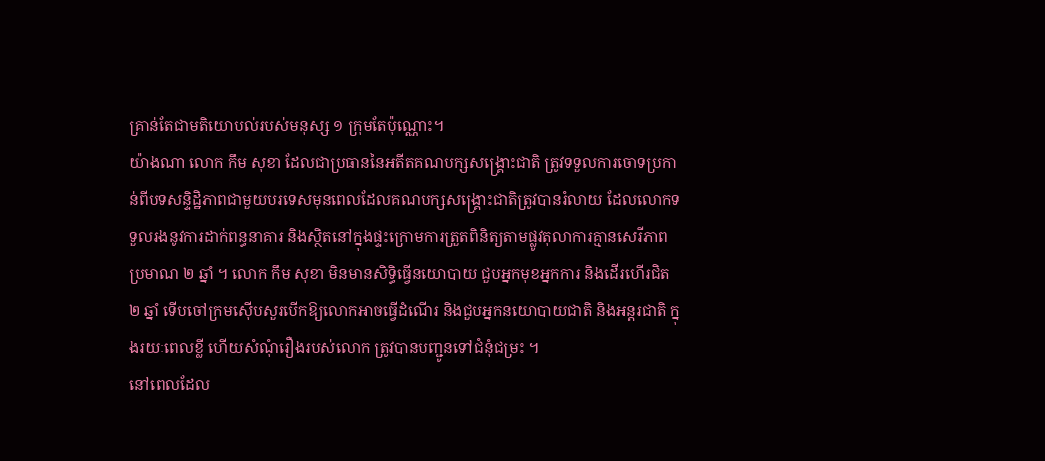គ្រាន់តែជាមតិយោបល់របស់មនុស្ស ១ ក្រុមតែប៉ុណ្ណោះ។
យ៉ាងណា លោក កឹម សុខា ដែលជាប្រធាននៃអតីតគណបក្សសង្គ្រោះជាតិ ត្រូវទទួលការចោទប្រកាន់ពីបទសន្ទិដ្ឋិភាពជាមួយបរទេសមុនពេលដែលគណបក្សសង្គ្រោះជាតិត្រូវបានរំលាយ ដែលលោកទទួលរងនូវការដាក់ពន្ធនាគារ និងស្ថិតនៅក្នុងផ្ទះក្រោមការត្រួតពិនិត្យតាមផ្លូវតុលាការគ្មានសេរីភាពប្រមាណ ២ ឆ្នាំ ។ លោក កឹម សុខា មិនមានសិទ្ធិធ្វើនយោបាយ ជួបអ្នកមុខអ្នកការ និងដើរហើរជិត ២ ឆ្នាំ ទើបចៅក្រមស៊ើបសួរបើកឱ្យលោកអាចធ្វើដំណើរ និងជួបអ្នកនយោបាយជាតិ និងអន្តរជាតិ ក្នុងរយៈពេលខ្លី ហើយសំណុំរឿងរបស់លោក ត្រូវបានបញ្ជូនទៅជំនុំជម្រះ ។
នៅពេលដែល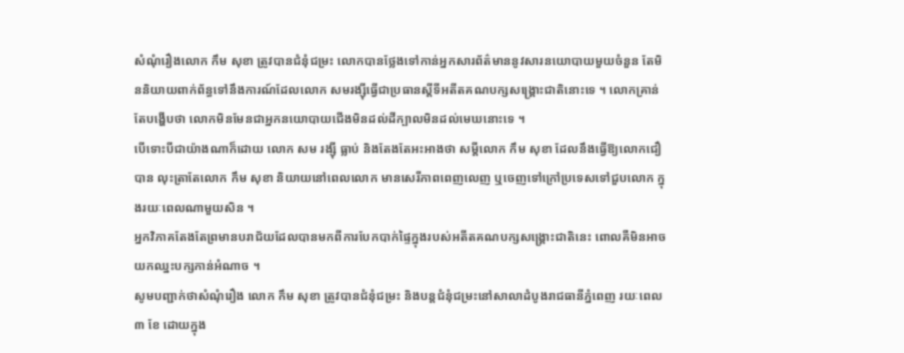សំណុំរឿងលោក កឹម សុខា ត្រូវបានជំនុំជម្រះ លោកបានថ្លែងទៅកាន់អ្នកសារព័ត៌មាននូវសារនយោបាយមួយចំនួន តែមិននិយាយពាក់ព័ន្ធទៅនឹងការណ៍ដែលលោក សមរង្ស៊ីធ្វើជាប្រធានស្ដីទីអតីតគណបក្សសង្គ្រោះជាតិនោះទេ ។ លោកគ្រាន់តែបង្ហើបថា លោកមិនមែនជាអ្នកនយោបាយជើងមិនដល់ដីក្បាលមិនដល់មេឃនោះទេ ។
បើទោះបីជាយ៉ាងណាក៏ដោយ លោក សម រង្ស៊ី ធ្លាប់ និងតែងតែអះអាងថា សម្ដីលោក កឹម សុខា ដែលនឹងធ្វើឱ្យលោកជឿបាន លុះត្រាតែលោក កឹម សុខា និយាយនៅពេលលោក មានសេរីភាពពេញលេញ ឬចេញទៅក្រៅប្រទេសទៅជួបលោក ក្នុងរយៈពេលណាមួយសិន ។
អ្នកវិភាគតែងតែព្រមានបរាជ័យដែលបានមកពីការបែកបាក់ផ្ទៃក្នុងរបស់អតីតគណបក្សសង្គ្រោះជាតិនេះ ពោលគឺមិនអាចយកឈ្នះបក្សកាន់អំណាច ។
សូមបញ្ជាក់ថាសំណុំរឿង លោក កឹម សុខា ត្រូវបានជំនុំជម្រះ និងបន្តជំនុំជម្រះនៅសាលាដំបូងរាជធានីភ្នំពេញ រយៈពេល ៣ ខែ ដោយក្នុង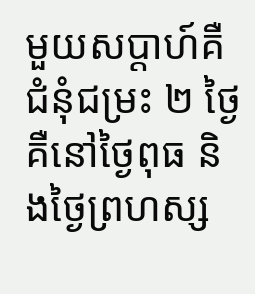មួយសប្ដាហ៍គឺជំនុំជម្រះ ២ ថ្ងៃគឺនៅថ្ងៃពុធ និងថ្ងៃព្រហស្ស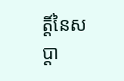ត្តិ៍នៃសប្ដា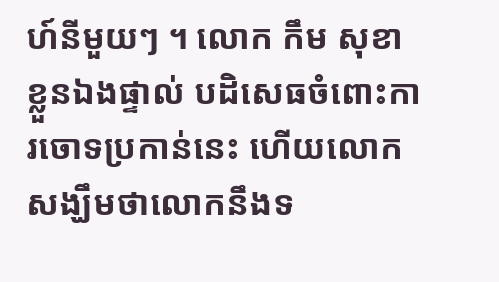ហ៍នីមួយៗ ។ លោក កឹម សុខា ខ្លួនឯងផ្ទាល់ បដិសេធចំពោះការចោទប្រកាន់នេះ ហើយលោក សង្ឃឹមថាលោកនឹងទ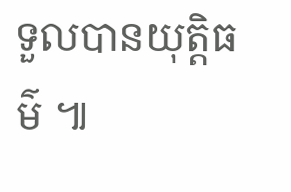ទួលបានយុត្តិធម៌ ៕